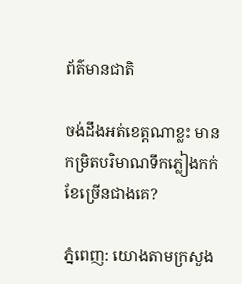ព័ត៌មានជាតិ

ចង់ដឹងអត់ខេត្តណាខ្លះ មានកម្រិតបរិមាណទឹកភ្លៀងកក់ខែច្រើនជាងគេ?

ភ្នំពេញ: យោងតាមក្រសួង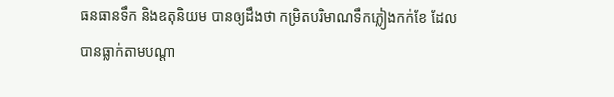ធនធានទឹក និងឧតុនិយម បានឲ្យដឹងថា កម្រិតបរិមាណទឹកភ្លៀងកក់ខែ ដែលបានធ្លាក់តាមបណ្តា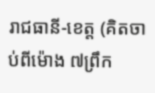រាជធានី-ខេត្ត (គិតចាប់ពីម៉ោង ៧ព្រឹក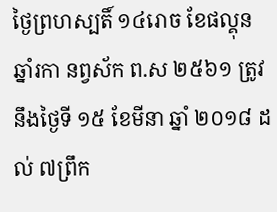ថ្ងៃព្រហស្បតិ៍ ១៤រោច ខែផល្គុន ឆ្នាំរកា នព្វស័ក ព.ស ២៥៦១ ត្រូវនឹងថ្ងៃទី ១៥ ខែមីនា ឆ្នាំ ២០១៨ ដល់ ៧ព្រឹក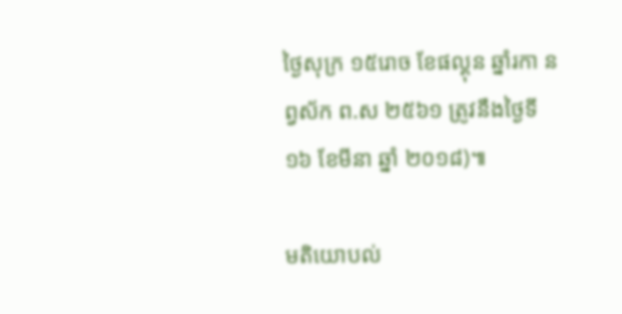ថ្ងៃសុក្រ ១៥រោច ខែផល្គុន ឆ្នាំរកា នព្វស័ក ព.ស ២៥៦១ ត្រូវនឹងថ្ងៃទី ១៦ ខែមីនា ឆ្នាំ ២០១៨)៕

មតិយោបល់